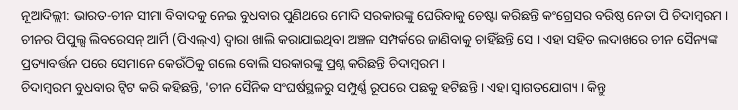ନୂଆଦିଲ୍ଲୀ: ଭାରତ-ଚୀନ ସୀମା ବିବାଦକୁ ନେଇ ବୁଧବାର ପୁଣିଥରେ ମୋଦି ସରକାରଙ୍କୁ ଘେରିବାକୁ ଚେଷ୍ଟା କରିଛନ୍ତି କଂଗ୍ରେସର ବରିଷ୍ଠ ନେତା ପି ଚିଦାମ୍ବରମ । ଚୀନର ପିପୁଲ୍ସ ଲିବରେସନ୍ ଆର୍ମି (ପିଏଲ୍ଏ) ଦ୍ବାରା ଖାଲି କରାଯାଇଥିବା ଅଞ୍ଚଳ ସମ୍ପର୍କରେ ଜାଣିବାକୁ ଚାହିଁଛନ୍ତି ସେ । ଏହା ସହିତ ଲଦାଖରେ ଚୀନ ସୈନ୍ୟଙ୍କ ପ୍ରତ୍ୟାବର୍ତ୍ତନ ପରେ ସେମାନେ କେଉଁଠିକୁ ଗଲେ ବୋଲି ସରକାରଙ୍କୁ ପ୍ରଶ୍ନ କରିଛନ୍ତି ଚିଦାମ୍ବରମ ।
ଚିଦାମ୍ବରମ ବୁଧବାର ଟ୍ବିଟ କରି କହିଛନ୍ତି, 'ଚୀନ ସୈନିକ ସଂଘର୍ଷସ୍ଥଳରୁ ସମ୍ପୁର୍ଣ୍ଣ ରୂପରେ ପଛକୁ ହଟିଛନ୍ତି । ଏହା ସ୍ବାଗତଯୋଗ୍ୟ । କିନ୍ତୁ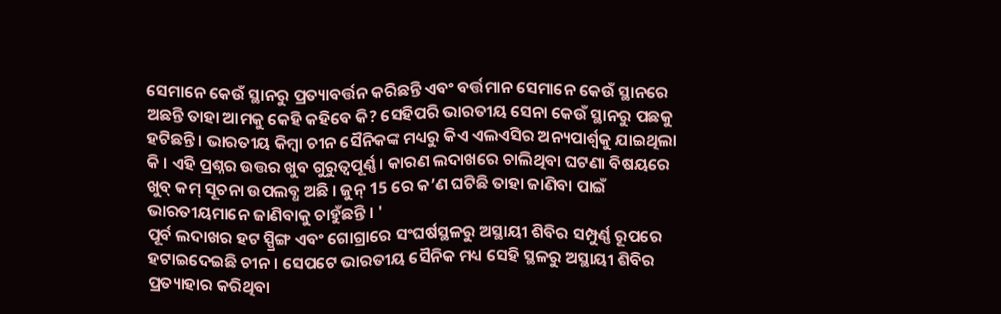ସେମାନେ କେଉଁ ସ୍ଥାନରୁ ପ୍ରତ୍ୟାବର୍ତ୍ତନ କରିଛନ୍ତି ଏବଂ ବର୍ତ୍ତମାନ ସେମାନେ କେଉଁ ସ୍ଥାନରେ ଅଛନ୍ତି ତାହା ଆମକୁ କେହି କହିବେ କି? ସେହିପରି ଭାରତୀୟ ସେନା କେଉଁ ସ୍ଥାନରୁ ପଛକୁ ହଟିଛନ୍ତି । ଭାରତୀୟ କିମ୍ବା ଚୀନ ସୈନିକଙ୍କ ମଧ୍ୟରୁ କିଏ ଏଲଏସିର ଅନ୍ୟପାର୍ଶ୍ବକୁ ଯାଇଥିଲା କି । ଏହି ପ୍ରଶ୍ନର ଉତ୍ତର ଖୁବ ଗୁରୁତ୍ବପୂର୍ଣ୍ଣ । କାରଣ ଲଦାଖରେ ଚାଲିଥିବା ଘଟଣା ବିଷୟରେ ଖୁବ୍ କମ୍ ସୂଚନା ଉପଲବ୍ଧ ଅଛି । ଜୁନ୍ 15 ରେ କ’ଣ ଘଟିଛି ତାହା ଜାଣିବା ପାଇଁ ଭାରତୀୟମାନେ ଜାଣିବାକୁ ଚାହୁଁଛନ୍ତି । '
ପୂର୍ବ ଲଦାଖର ହଟ ସ୍ପ୍ରିଙ୍ଗ ଏବଂ ଗୋଗ୍ରାରେ ସଂଘର୍ଷସ୍ଥଳରୁ ଅସ୍ଥାୟୀ ଶିବିର ସମ୍ପୁର୍ଣ୍ଣ ରୂପରେ ହଟାଇଦେଇଛି ଚୀନ । ସେପଟେ ଭାରତୀୟ ସୈନିକ ମଧ୍ୟ ସେହି ସ୍ଥଳରୁ ଅସ୍ଥାୟୀ ଶିବିର ପ୍ରତ୍ୟାହାର କରିଥିବା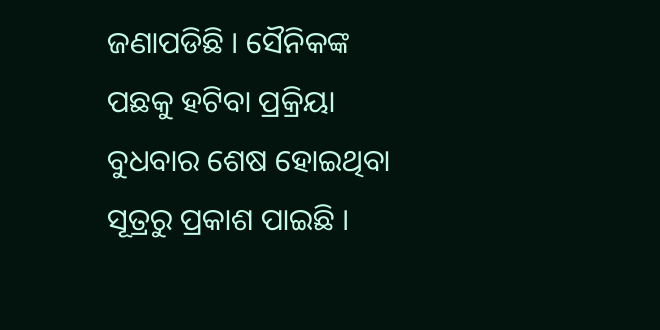ଜଣାପଡିଛି । ସୈନିକଙ୍କ ପଛକୁ ହଟିବା ପ୍ରକ୍ରିୟା ବୁଧବାର ଶେଷ ହୋଇଥିବା ସୂତ୍ରରୁ ପ୍ରକାଶ ପାଇଛି ।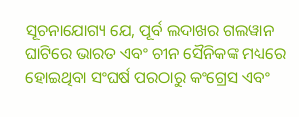ସୂଚନାଯୋଗ୍ୟ ଯେ, ପୂର୍ବ ଲଦାଖର ଗଲୱାନ ଘାଟିରେ ଭାରତ ଏବଂ ଚୀନ ସୈନିକଙ୍କ ମଧ୍ୟରେ ହୋଇଥିବା ସଂଘର୍ଷ ପରଠାରୁ କଂଗ୍ରେସ ଏବଂ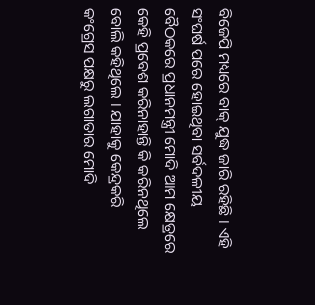ବିଜେପି ମଧ୍ୟରେ ବାକ୍ ଯୁଦ୍ଧ ଜାରି ରହିଛି । ଏହି ସଂଘର୍ଷ ପରେ ହୋଇଥିବା ସର୍ବଦଳୀୟ ବୈଠକରେ ପ୍ରଧାନମନ୍ତ୍ରୀ ମୋଦି ଆମ କ୍ଷେତ୍ରରେ କେହି ପ୍ରବେଶ କରିନାହାନ୍ତି କି କରିନଥିଲେ ବୋଲି କହିଥିଲେ । ଯାହାକୁ କେନ୍ଦ୍ରକରି କଂଗ୍ରେସ ପକ୍ଷରୁ ଲଗାତାର ମୋଦି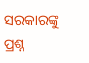ସରକାରଙ୍କୁ ପ୍ରଶ୍ନ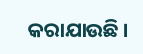କରାଯାଉଛି ।